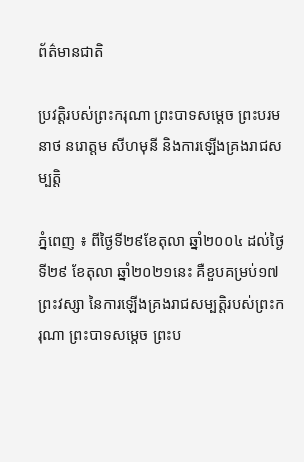ព័ត៌មានជាតិ

ប្រវត្តិរបស់ព្រះករុណា ព្រះបាទសម្តេច ព្រះបរមនាថ នរោត្តម សីហមុនី និងការឡើងគ្រងរាជសម្បត្តិ

ភ្នំពេញ ៖ ពីថ្ងៃទី២៩ខែតុលា ឆ្នាំ២០០៤ ដល់ថ្ងៃទី២៩ ខែតុលា ឆ្នាំ២០២១នេះ គឺខួបគម្រប់១៧ព្រះវស្សា នៃការឡើងគ្រងរាជសម្បត្តិរបស់ព្រះករុណា ព្រះបាទសម្តេច ព្រះប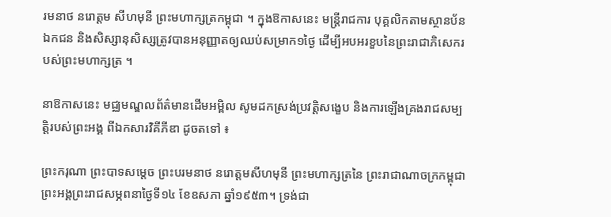រមនាថ នរោត្តម សីហមុនី ព្រះមហាក្សត្រកម្ពុជា ។ ក្នុងឱកាសនេះ មន្ត្រីរាជការ បុគ្គលិកតាមស្ថានប័នឯកជន និងសិស្សានុសិស្សត្រូវបានអនុញ្ញាតឲ្យឈប់សម្រាក១ថ្ងៃ ដើម្បីអបអរខួបនៃព្រះរាជាភិសេករបស់ព្រះមហាក្សត្រ ។

នាឱកាសនេះ មជ្ឈមណ្ឌលព័ត៌មានដើមអម្ពិល សូមដកស្រង់ប្រវត្តិសង្ខេប និងការឡើងគ្រងរាជសម្បត្តិរបស់ព្រះអង្គ ពីឯកសារវិគីភីឌា ដូចតទៅ ៖

ព្រះករុណា ព្រះបាទសម្ដេច ព្រះបរមនាថ នរោត្ដមសីហមុនី ព្រះមហាក្សត្រនៃ ព្រះរាជាណាចក្រកម្ពុជា ព្រះអង្គព្រះរាជសម្ភពនាថ្ងៃទី១៤ ខែឧសភា ឆ្នាំ១៩៥៣។ ទ្រង់ជា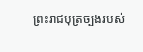ព្រះរាជបុត្រច្បងរបស់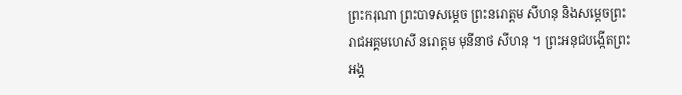ព្រះករុណា ព្រះបាទសម្ដេច ព្រះនរោត្តម សីហនុ និងសម្ដេចព្រះរាជអគ្គមហេសី នរោត្តម មុនីនាថ សីហនុ ។ ព្រះអនុជបង្កើតព្រះអង្គ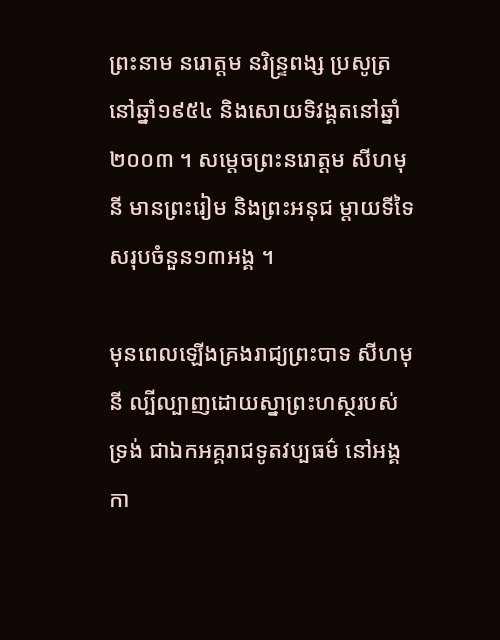ព្រះនាម នរោត្តម នរិន្ទ្រពង្ស ប្រសូត្រនៅឆ្នាំ១៩៥៤ និងសោយទិវង្គតនៅឆ្នាំ២០០៣ ។ សម្តេចព្រះនរោត្តម សីហមុនី មានព្រះរៀម និងព្រះអនុជ ម្តាយទីទៃសរុបចំនួន១៣អង្គ ។

មុនពេលឡើងគ្រងរាជ្យព្រះបាទ សីហមុនី ល្បីល្បាញដោយស្នាព្រះហស្ថរបស់ទ្រង់ ជាឯកអគ្គរាជទូតវប្បធម៌ នៅអង្គកា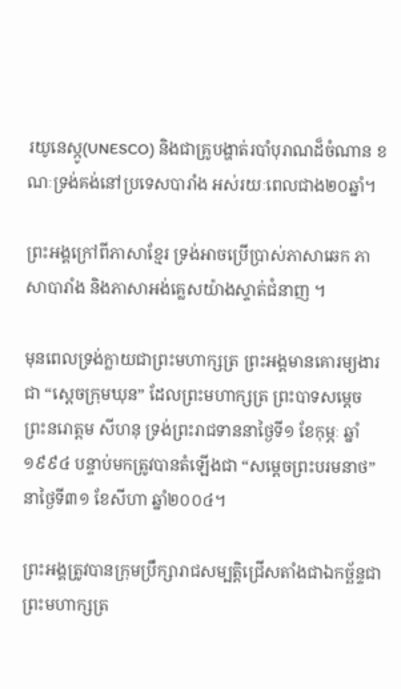រយូនេស្កូ(UNESCO) និងជាគ្រូបង្ហាត់របាំបុរាណដ៏ចំណាន ខណៈទ្រង់គង់នៅប្រទេសបារាំង អស់រយៈពេលជាង២០ឆ្នាំ។

ព្រះអង្គក្រៅពីភាសាខ្មែរ ទ្រង់អាចប្រើប្រាស់ភាសាឆេក ភាសាបារាំង និងភាសាអង់គ្លេសយ៉ាងស្ទាត់ជំនាញ ។

មុនពេលទ្រង់ក្លាយជាព្រះមហាក្សត្រ ព្រះអង្គមានគោរម្យងារជា “ស្ដេចក្រុមឃុន” ដែលព្រះមហាក្សត្រ ព្រះបាទសម្ដេចព្រះនរោត្ដម សីហនុ ទ្រង់ព្រះរាជទាននាថ្ងៃទី១ ខែកុម្ភៈ ឆ្នាំ១៩៩៤ បន្ទាប់មកត្រូវបានតំឡើងជា “សម្ដេចព្រះបរមនាថ” នាថ្ងៃទី៣១ ខែសីហា ឆ្នាំ២០០៤។

ព្រះអង្គត្រូវបានក្រុមប្រឹក្សារាជសម្បត្តិជ្រើសតាំងជាឯកច្ឆ័ន្ទជាព្រះមហាក្សត្រ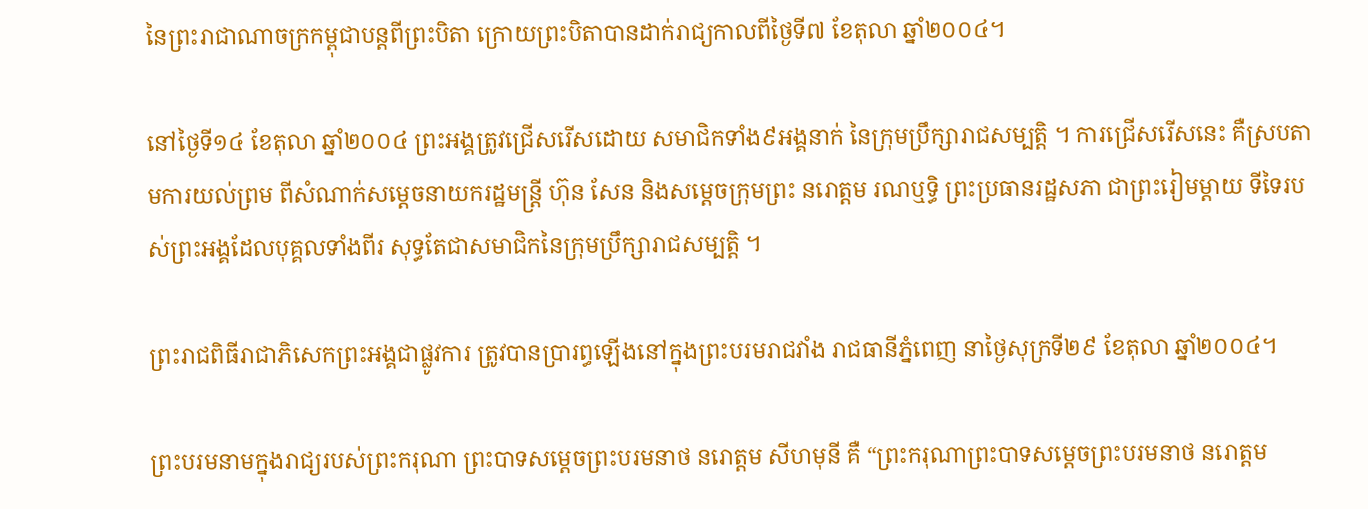នៃព្រះរាជាណាចក្រកម្ពុជាបន្តពីព្រះបិតា ក្រោយព្រះបិតាបានដាក់រាជ្យកាលពីថ្ងៃទី៧ ខែតុលា ឆ្នាំ២០០៤។

នៅថ្ងៃទី១៤ ខែតុលា ឆ្នាំ២០០៤ ព្រះអង្គត្រូវជ្រើសរើសដោយ សមាជិកទាំង៩អង្គនាក់ នៃក្រុមប្រឹក្សារាជសម្បតិ្ត ។ ការជ្រើសរើសនេះ គឺស្របតាមការយល់ព្រម ពីសំណាក់សម្តេចនាយករដ្ឋមន្រ្តី ហ៊ុន សែន និងសម្តេចក្រុមព្រះ នរោត្តម រណឬទ្ធិ ព្រះប្រធានរដ្ឋសភា ជាព្រះរៀមម្តាយ ទីទៃរបស់ព្រះអង្គដែលបុគ្គលទាំងពីរ សុទ្ធតែជាសមាជិកនៃក្រុមប្រឹក្សារាជសម្បត្តិ ។

ព្រះរាជពិធីរាជាភិសេកព្រះអង្គជាផ្លូវការ ត្រូវបានប្រារព្ធឡើងនៅក្នុងព្រះបរមរាជវាំង រាជធានីភ្នំពេញ នាថ្ងៃសុក្រទី២៩ ខែតុលា ឆ្នាំ២០០៤។

ព្រះបរមនាមក្នុងរាជ្យរបស់ព្រះករុណា ព្រះបាទសម្ដេចព្រះបរមនាថ នរោត្តម សីហមុនី គឺ “ព្រះករុណាព្រះបាទសម្តេចព្រះបរមនាថ នរោត្តម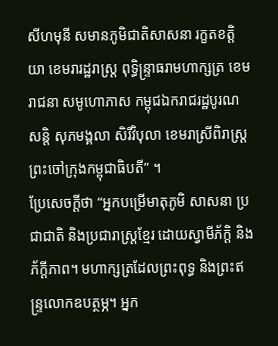សីហមុនី សមានភូមិជាតិសាសនា រក្ខតខត្តិយា ខេមរារដ្ឋរាស្ត្រ ពុទ្ធិន្ទ្រាធរាមហាក្សត្រ ខេមរាជនា សមូហោភាស កម្ពុជឯករាជរដ្ឋបូរណសន្តិ សុភមង្គលា សិរីវិបុលា ខេមរាស្រីពិរាស្ត្រ ព្រះចៅក្រុងកម្ពុជាធិបតី” ។
ប្រែសេចក្ដីថា “អ្នកបម្រើមាតុភូមិ សាសនា ប្រជាជាតិ និងប្រជារាស្ត្រខ្មែរ ដោយស្វាមីភ័ក្តិ និងភ័ក្ដីភាព។ មហាក្សត្រដែលព្រះពុទ្ធ និងព្រះឥន្ទ្រលោកឧបត្ថម្ភ។ អ្នក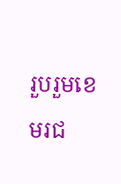រួបរួមខេមរជ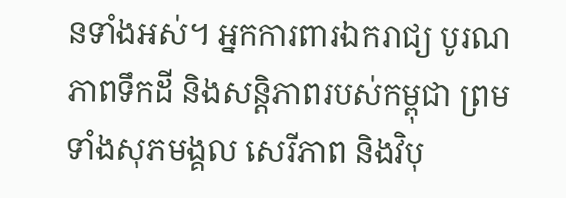នទាំងអស់។ អ្នកការពារឯករាជ្យ បូរណភាពទឹកដី និងសន្តិភាពរបស់កម្ពុជា ព្រមទាំងសុភមង្គល សេរីភាព និងវិបុ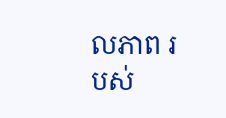លភាព របស់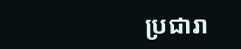ប្រជារា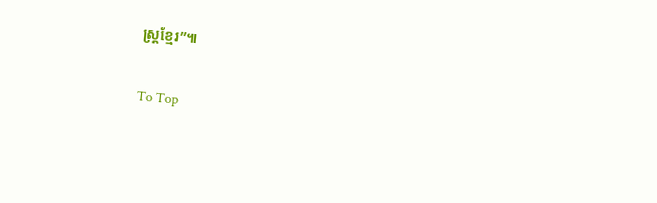ស្ត្រខ្មែរ”៕

To Top